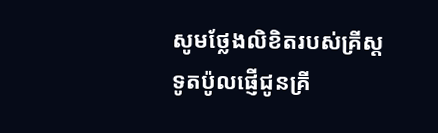សូមថ្លែងលិខិតរបស់គ្រីស្ដទូតប៉ូលផ្ញើជូនគ្រី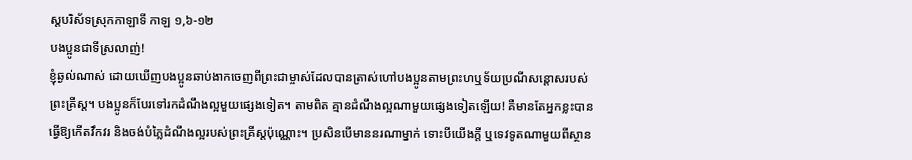ស្ដបរិស័ទស្រុកកាឡាទី កាឡ ១,៦-១២
បងប្អូនជាទីស្រលាញ់!
ខ្ញុំឆ្ងល់ណាស់ ដោយឃើញបងប្អូនឆាប់ងាកចេញពីព្រះជាម្ចាស់ដែលបានត្រាស់ហៅបងប្អូនតាមព្រះហឬទ័យប្រណីសន្តោសរបស់ព្រះគ្រីស្ត។ បងប្អូនក៏បែរទៅរកដំណឹងល្អមួយផ្សេងទៀត។ តាមពិត គ្មានដំណឹងល្អណាមួយផ្សេងទៀតឡើយ! គឺមានតែអ្នកខ្លះបានធ្វើឱ្យកើតវឹកវរ និងចង់បំភ្លៃដំណឹងល្អរបស់ព្រះគ្រីស្តប៉ុណ្ណោះ។ ប្រសិនបើមាននរណាម្នាក់ ទោះបីយើងក្តី ឬទេវទូតណាមួយពីស្ថាន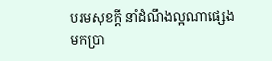បរមសុខក្តី នាំដំណឹងល្អណាផ្សេងមកប្រា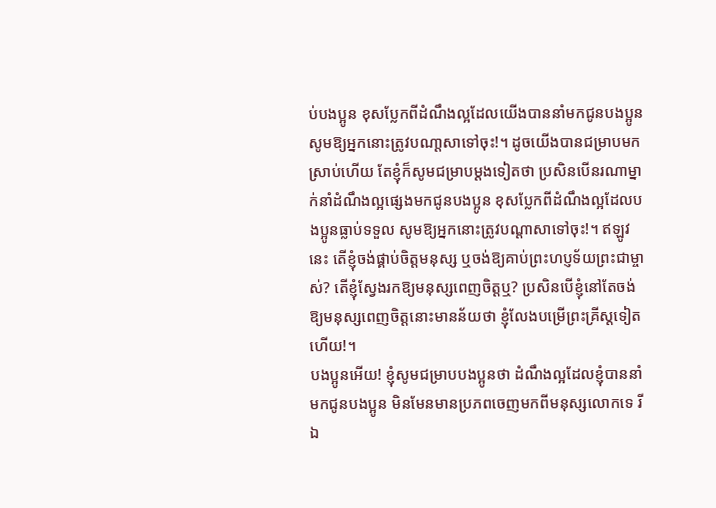ប់បងប្អូន ខុសប្លែកពីដំណឹងល្អដែលយើងបាននាំមកជូនបងប្អូន សូមឱ្យអ្នកនោះត្រូវបណា្តសាទៅចុះ!។ ដូចយើងបានជម្រាបមកស្រាប់ហើយ តែខ្ញុំក៏សូមជម្រាបម្តងទៀតថា ប្រសិនបើនរណាម្នាក់នាំដំណឹងល្អផ្សេងមកជូនបងប្អូន ខុសប្លែកពីដំណឹងល្អដែលបងប្អូនធ្លាប់ទទួល សូមឱ្យអ្នកនោះត្រូវបណ្តាសាទៅចុះ!។ ឥឡូវនេះ តើខ្ញុំចង់ផ្គាប់ចិត្តមនុស្ស ឬចង់ឱ្យគាប់ព្រះហប្ញទ័យព្រះជាម្ចាស់? តើខ្ញុំស្វែងរកឱ្យមនុស្សពេញចិត្តឬ? ប្រសិនបើខ្ញុំនៅតែចង់ឱ្យមនុស្សពេញចិត្តនោះមានន័យថា ខ្ញុំលែងបម្រើព្រះគ្រីស្តទៀតហើយ!។
បងប្អូនអើយ! ខ្ញុំសូមជម្រាបបងប្អូនថា ដំណឹងល្អដែលខ្ញុំបាននាំមកជូនបងប្អូន មិនមែនមានប្រភពចេញមកពីមនុស្សលោកទេ រីឯ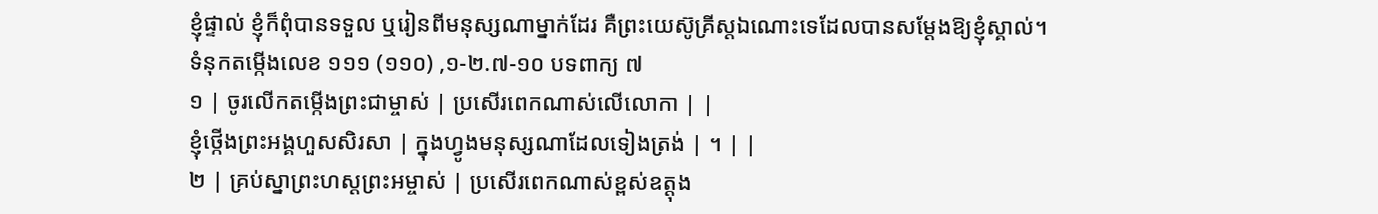ខ្ញុំផ្ទាល់ ខ្ញុំក៏ពុំបានទទួល ឬរៀនពីមនុស្សណាម្នាក់ដែរ គឺព្រះយេស៊ូគ្រីស្ដឯណោះទេដែលបានសម្ដែងឱ្យខ្ញុំស្គាល់។
ទំនុកតម្កើងលេខ ១១១ (១១០) ,១-២.៧-១០ បទពាក្យ ៧
១ | ចូរលើកតម្កើងព្រះជាម្ចាស់ | ប្រសើរពេកណាស់លើលោកា | |
ខ្ញុំថ្កើងព្រះអង្គហួសសិរសា | ក្នុងហ្វូងមនុស្សណាដែលទៀងត្រង់ | ។ | |
២ | គ្រប់ស្នាព្រះហស្តព្រះអម្ចាស់ | ប្រសើរពេកណាស់ខ្ពស់ឧត្តុង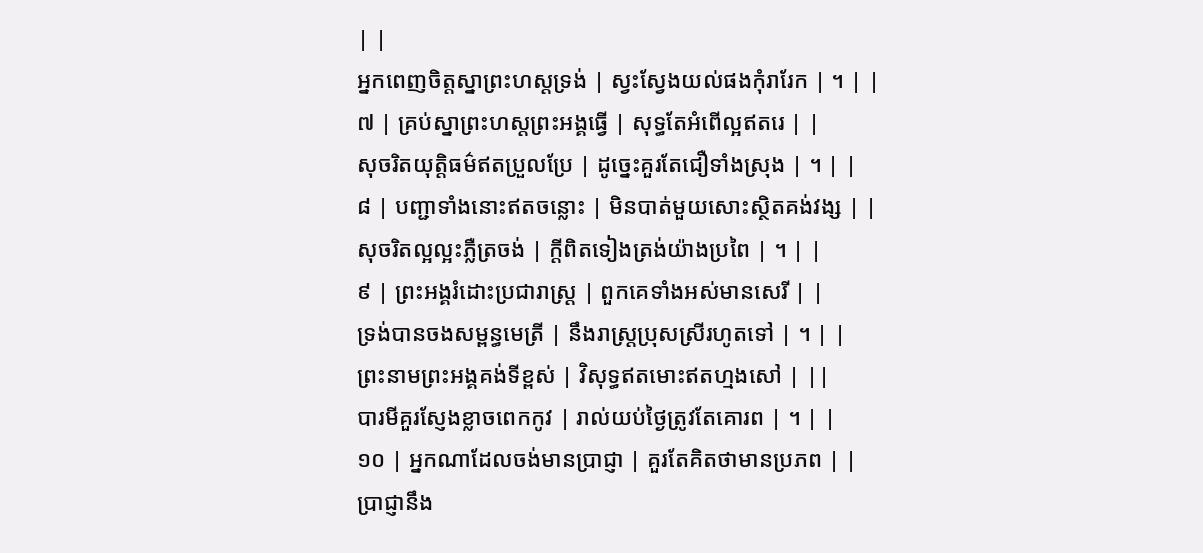| |
អ្នកពេញចិត្តស្នាព្រះហស្តទ្រង់ | ស្វះស្វែងយល់ផងកុំរារែក | ។ | |
៧ | គ្រប់ស្នាព្រះហស្តព្រះអង្គធ្វើ | សុទ្ធតែអំពើល្អឥតរេ | |
សុចរិតយុត្តិធម៌ឥតប្រួលប្រែ | ដូច្នេះគួរតែជឿទាំងស្រុង | ។ | |
៨ | បញ្ជាទាំងនោះឥតចន្លោះ | មិនបាត់មួយសោះស្ថិតគង់វង្ស | |
សុចរិតល្អល្អះភ្លឺត្រចង់ | ក្តីពិតទៀងត្រង់យ៉ាងប្រពៃ | ។ | |
៩ | ព្រះអង្គរំដោះប្រជារាស្រ្ត | ពួកគេទាំងអស់មានសេរី | |
ទ្រង់បានចងសម្ពន្ធមេត្រី | នឹងរាស្រ្តប្រុសស្រីរហូតទៅ | ។ | |
ព្រះនាមព្រះអង្គគង់ទីខ្ពស់ | វិសុទ្ធឥតមោះឥតហ្មងសៅ | ||
បារមីគួរស្ញែងខ្លាចពេកកូវ | រាល់យប់ថ្ងៃត្រូវតែគោរព | ។ | |
១០ | អ្នកណាដែលចង់មានប្រាជ្ញា | គួរតែគិតថាមានប្រភព | |
ប្រាជ្ញានឹង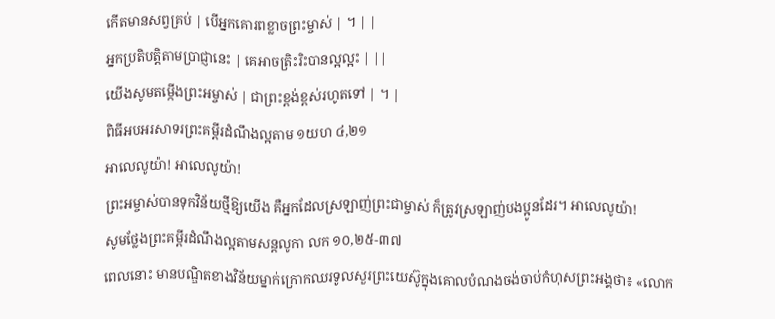កើតមានសព្វគ្រប់ | បើអ្នកគោរពខ្លាចព្រះម្ចាស់ | ។ | |
អ្នកប្រតិបត្តិតាមប្រាជ្ញានេះ | គេអាចត្រិះរិះបានល្អល្អះ | ||
យើងសូមតម្កើងព្រះអម្ចាស់ | ជាព្រះខ្ពង់ខ្ពស់រហូតទៅ | ។ |
ពិធីអបអរសាទរព្រះគម្ពីរដំណឹងល្អតាម ១យហ ៤,២១
អាលេលូយ៉ា! អាលេលូយ៉ា!
ព្រះអម្ចាស់បានទុកវិន័យថ្មីឱ្យយើង គឺអ្នកដែលស្រឡាញ់ព្រះជាម្ចាស់ ក៏ត្រូវស្រឡាញ់បងប្អូនដែរ។ អាលេលូយ៉ា!
សូមថ្លែងព្រះគម្ពីរដំណឹងល្អតាមសន្តលូកា លក ១០,២៥-៣៧
ពេលនោះ មានបណ្ឌិតខាងវិន័យម្នាក់ក្រោកឈរទូលសួរព្រះយេស៊ូក្នុងគោលបំណងចង់ចាប់កំហុសព្រះអង្គថា៖ «លោក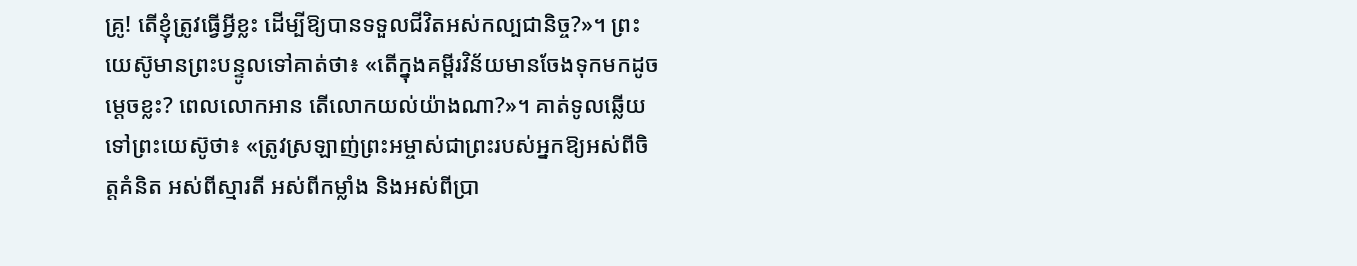គ្រូ! តើខ្ញុំត្រូវធ្វើអ្វីខ្លះ ដើម្បីឱ្យបានទទួលជីវិតអស់កល្បជានិច្ច?»។ ព្រះយេស៊ូមានព្រះបន្ទូលទៅគាត់ថា៖ «តើក្នុងគម្ពីរវិន័យមានចែងទុកមកដូចម្ដេចខ្លះ? ពេលលោកអាន តើលោកយល់យ៉ាងណា?»។ គាត់ទូលឆ្លើយទៅព្រះយេស៊ូថា៖ «ត្រូវស្រឡាញ់ព្រះអម្ចាស់ជាព្រះរបស់អ្នកឱ្យអស់ពីចិត្តគំនិត អស់ពីស្មារតី អស់ពីកម្លាំង និងអស់ពីប្រា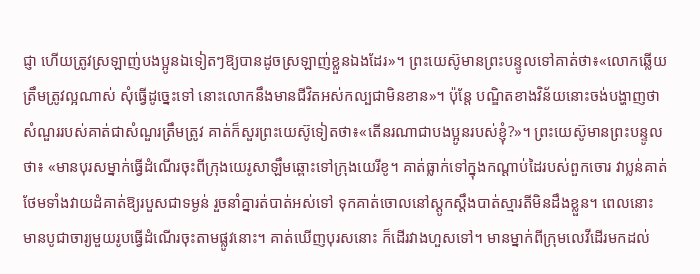ជ្ញា ហើយត្រូវស្រឡាញ់បងប្អូនឯទៀតៗឱ្យបានដូចស្រឡាញ់ខ្លួនឯងដែរ»។ ព្រះយេស៊ូមានព្រះបន្ទូលទៅគាត់ថា៖«លោកឆ្លើយត្រឹមត្រូវល្អណាស់ សុំធ្វើដូច្នេះទៅ នោះលោកនឹងមានជីវិតអស់កល្បជាមិនខាន»។ ប៉ុន្តែ បណ្ឌិតខាងវិន័យនោះចង់បង្ហាញថា សំណួររបស់គាត់ជាសំណួរត្រឹមត្រូវ គាត់ក៏សួរព្រះយេស៊ូទៀតថា៖«តើនរណាជាបងប្អូនរបស់ខ្ញុំ?»។ ព្រះយេស៊ូមានព្រះបន្ទូលថា៖ «មានបុរសម្នាក់ធ្វើដំណើរចុះពីក្រុងយេរូសាឡឹមឆ្ពោះទៅក្រុងយេរីខូ។ គាត់ធ្លាក់ទៅក្នុងកណ្ដាប់ដៃរបស់ពួកចោរ វាប្លន់គាត់ ថែមទាំងវាយដំគាត់ឱ្យរបួសជាទម្ងន់ រួចនាំគ្នារត់បាត់អស់ទៅ ទុកគាត់ចោលនៅស្ដូកស្ដឹងបាត់ស្មារតីមិនដឹងខ្លួន។ ពេលនោះ មានបូជាចារ្យមួយរូបធ្វើដំណើរចុះតាមផ្លូវនោះ។ គាត់ឃើញបុរសនោះ ក៏ដើរវាងហួសទៅ។ មានម្នាក់ពីក្រុមលេវីដើរមកដល់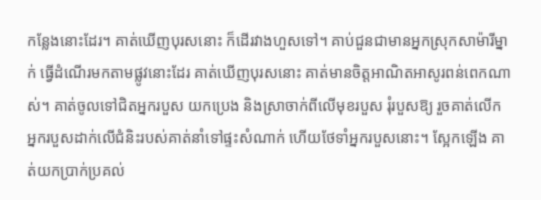កន្លែងនោះដែរ។ គាត់ឃើញបុរសនោះ ក៏ដើរវាងហួសទៅ។ គាប់ជួនជាមានអ្នកស្រុកសាម៉ារីម្នាក់ ធ្វើដំណើរមកតាមផ្លូវនោះដែរ គាត់ឃើញបុរសនោះ គាត់មានចិត្តអាណិតអាសូរពន់ពេកណាស់។ គាត់ចូលទៅជិតអ្នករបួស យកប្រេង និងស្រាចាក់ពីលើមុខរបួស រុំរបួសឱ្យ រួចគាត់លើកអ្នករបួសដាក់លើជំនិះរបស់គាត់នាំទៅផ្ទះសំណាក់ ហើយថែទាំអ្នករបួសនោះ។ ស្អែកឡើង គាត់យកប្រាក់ប្រគល់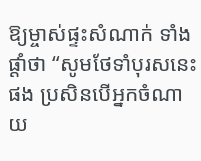ឱ្យម្ចាស់ផ្ទះសំណាក់ ទាំងផ្ដាំថា “សូមថែទាំបុរសនេះផង ប្រសិនបើអ្នកចំណាយ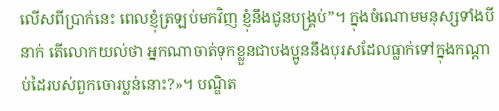លើសពីប្រាក់នេះ ពេលខ្ញុំត្រឡប់មកវិញ ខ្ញុំនឹងជូនបង្គ្រប់”។ ក្នុងចំណោមមនុស្សទាំងបីនាក់ តើលោកយល់ថា អ្នកណាចាត់ទុកខ្លួនជាបងប្អូននឹងបុរសដែលធ្លាក់ទៅក្នុងកណ្ដាប់ដៃរបស់ពួកចោរប្លន់នោះ?»។ បណ្ឌិត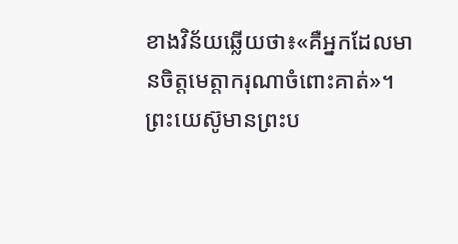ខាងវិន័យឆ្លើយថា៖«គឺអ្នកដែលមានចិត្តមេត្តាករុណាចំពោះគាត់»។ ព្រះយេស៊ូមានព្រះប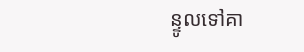ន្ទូលទៅគា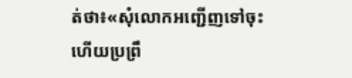ត់ថា៖«សុំលោកអញ្ជើញទៅចុះ ហើយប្រព្រឹ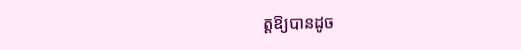ត្តឱ្យបានដូច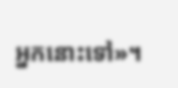អ្នកនោះទៅ»។